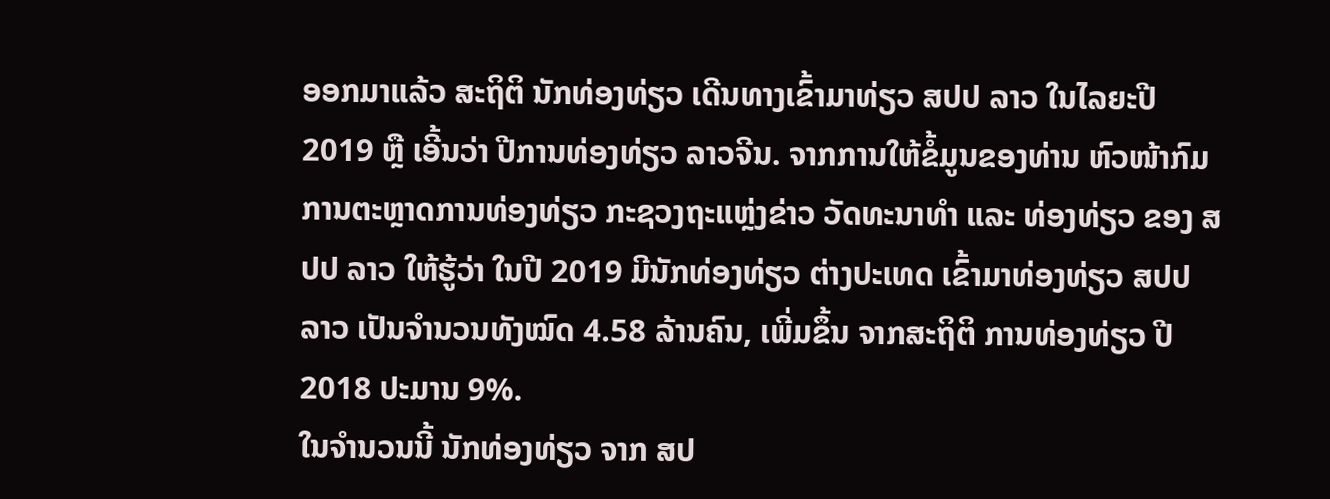ອອກມາແລ້ວ ສະຖິຕິ ນັກທ່ອງທ່ຽວ ເດີນທາງເຂົ້າມາທ່ຽວ ສປປ ລາວ ໃນໄລຍະປີ 2019 ຫຼື ເອີ້ນວ່າ ປີການທ່ອງທ່ຽວ ລາວຈີນ. ຈາກການໃຫ້ຂໍ້ມູນຂອງທ່ານ ຫົວໜ້າກົມການຕະຫຼາດການທ່ອງທ່ຽວ ກະຊວງຖະແຫຼ່ງຂ່າວ ວັດທະນາທໍາ ແລະ ທ່ອງທ່ຽວ ຂອງ ສປປ ລາວ ໃຫ້ຮູ້ວ່າ ໃນປີ 2019 ມີນັກທ່ອງທ່ຽວ ຕ່າງປະເທດ ເຂົ້າມາທ່ອງທ່ຽວ ສປປ ລາວ ເປັນຈໍານວນທັງໝົດ 4.58 ລ້ານຄົນ, ເພີ່ມຂຶ້ນ ຈາກສະຖິຕິ ການທ່ອງທ່ຽວ ປີ 2018 ປະມານ 9%.
ໃນຈໍານວນນີ້ ນັກທ່ອງທ່ຽວ ຈາກ ສປ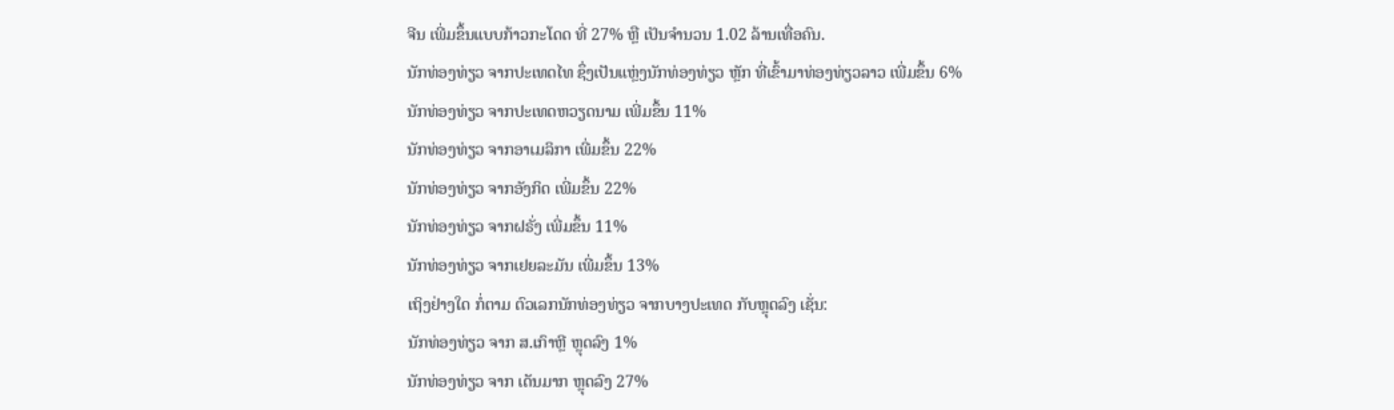ຈີນ ເພີ່ມຂຶ້ນແບບກ້າວກະໂດດ ທີ່ 27% ຫຼື ເປັນຈໍານວນ 1.02 ລ້ານເທື່ອຄົນ.
ນັກທ່ອງທ່ຽວ ຈາກປະເທດໄທ ຊຶ່ງເປັນແຫຼ່ງນັກທ່ອງທ່ຽວ ຫຼັກ ທີ່ເຂົ້າມາທ່ອງທ່ຽວລາວ ເພີ່ມຂຶ້ນ 6%
ນັກທ່ອງທ່ຽວ ຈາກປະເທດຫວຽດນາມ ເພີ່ມຂຶ້ນ 11%
ນັກທ່ອງທ່ຽວ ຈາກອາເມລິກາ ເພີ່ມຂຶ້ນ 22%
ນັກທ່ອງທ່ຽວ ຈາກອັງກິດ ເພີ່ມຂຶ້ນ 22%
ນັກທ່ອງທ່ຽວ ຈາກຝຣັ່ງ ເພີ່ມຂຶ້ນ 11%
ນັກທ່ອງທ່ຽວ ຈາກເຢຍລະມັນ ເພີ່ມຂຶ້ນ 13%
ເຖິງຢ່າງໃດ ກໍ່ຕາມ ຕົວເລກນັກທ່ອງທ່ຽວ ຈາກບາງປະເທດ ກັບຫຼຸດລົງ ເຊັ່ນ:
ນັກທ່ອງທ່ຽວ ຈາກ ສ.ເກົາຫຼີ ຫຼຸດລົງ 1%
ນັກທ່ອງທ່ຽວ ຈາກ ເດັນມາກ ຫຼຸດລົງ 27%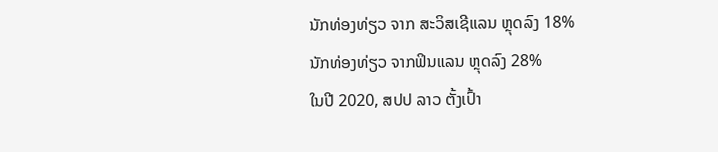ນັກທ່ອງທ່ຽວ ຈາກ ສະວິສເຊີແລນ ຫຼຸດລົງ 18%
ນັກທ່ອງທ່ຽວ ຈາກຟິນແລນ ຫຼຸດລົງ 28%
ໃນປີ 2020, ສປປ ລາວ ຕັ້ງເປົ້າ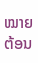ໝາຍ ຕ້ອນ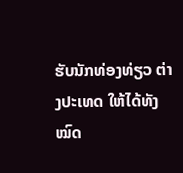ຮັບນັກທ່ອງທ່ຽວ ຕ່າງປະເທດ ໃຫ້ໄດ້ທັງໝົດ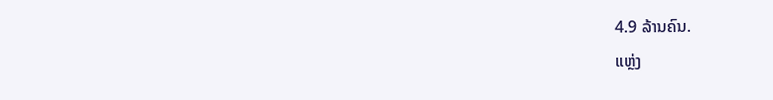4.9 ລ້ານຄົນ.
ແຫຼ່ງ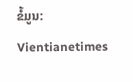ຂໍ້ມູນ: Vientianetimes